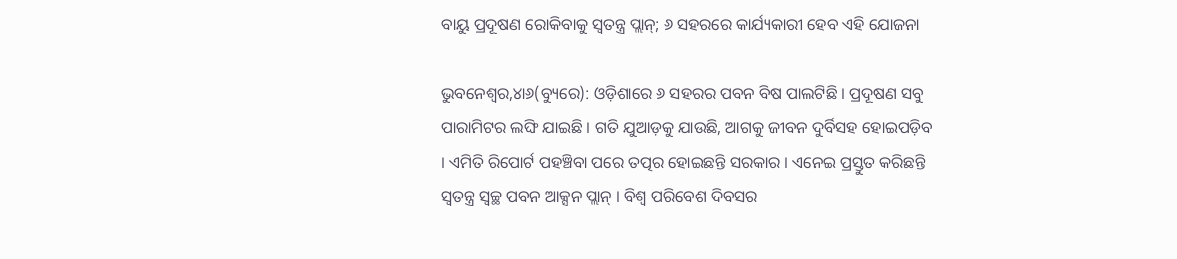ବାୟୁ ପ୍ରଦୂଷଣ ରୋକିବାକୁ ସ୍ୱତନ୍ତ୍ର ପ୍ଲାନ୍; ୬ ସହରରେ କାର୍ଯ୍ୟକାରୀ ହେବ ଏହି ଯୋଜନା

ଭୁବନେଶ୍ୱର,୪ା୬(ବ୍ୟୁରେ): ଓଡ଼ିଶାରେ ୬ ସହରର ପବନ ବିଷ ପାଲଟିଛି । ପ୍ରଦୂଷଣ ସବୁ ପାରାମିଟର ଲଙ୍ଘି ଯାଇଛି । ଗତି ଯୁଆଡ଼କୁ ଯାଉଛି, ଆଗକୁ ଜୀବନ ଦୁର୍ବିସହ ହୋଇପଡ଼ିବ । ଏମିତି ରିପୋର୍ଟ ପହଞ୍ଚିବା ପରେ ତତ୍ପର ହୋଇଛନ୍ତି ସରକାର । ଏନେଇ ପ୍ରସ୍ତୁତ କରିଛନ୍ତି ସ୍ୱତନ୍ତ୍ର ସ୍ୱଚ୍ଛ ପବନ ଆକ୍ସନ ପ୍ଲାନ୍ । ବିଶ୍ୱ ପରିବେଶ ଦିବସର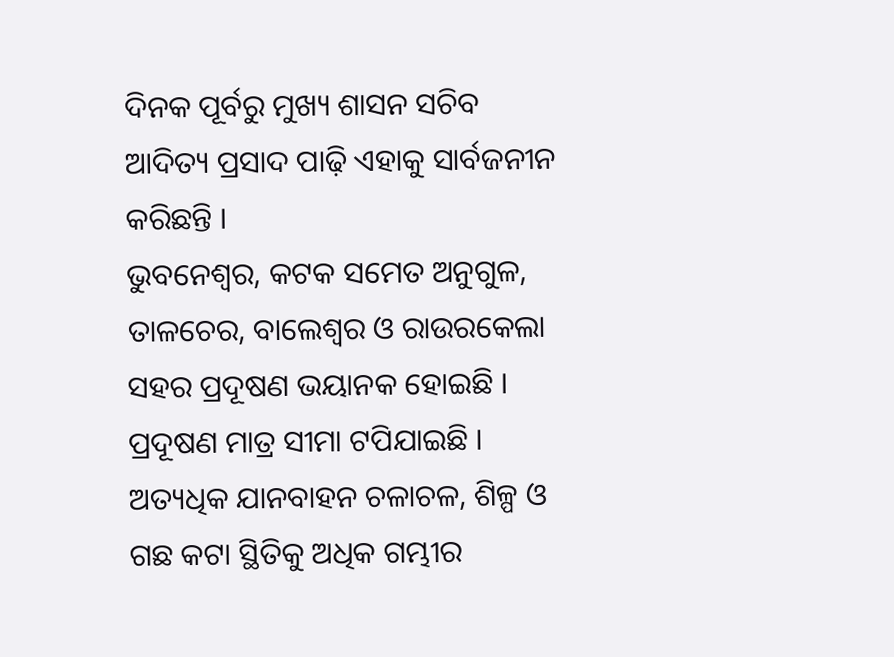ଦିନକ ପୂର୍ବରୁ ମୁଖ୍ୟ ଶାସନ ସଚିବ ଆଦିତ୍ୟ ପ୍ରସାଦ ପାଢ଼ି ଏହାକୁ ସାର୍ବଜନୀନ କରିଛନ୍ତି ।
ଭୁବନେଶ୍ୱର, କଟକ ସମେତ ଅନୁଗୁଳ, ତାଳଚେର, ବାଲେଶ୍ୱର ଓ ରାଉରକେଲା ସହର ପ୍ରଦୂଷଣ ଭୟାନକ ହୋଇଛି । ପ୍ରଦୂଷଣ ମାତ୍ର ସୀମା ଟପିଯାଇଛି । ଅତ୍ୟଧିକ ଯାନବାହନ ଚଳାଚଳ, ଶିଳ୍ପ ଓ ଗଛ କଟା ସ୍ଥିତିକୁ ଅଧିକ ଗମ୍ଭୀର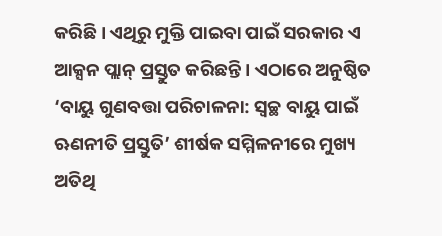କରିଛି । ଏଥିରୁ ମୁକ୍ତି ପାଇବା ପାଇଁ ସରକାର ଏ ଆକ୍ସନ ପ୍ଲାନ୍ ପ୍ରସ୍ତୁତ କରିଛନ୍ତି । ଏଠାରେ ଅନୁଷ୍ଠିତ ‘ବାୟୁ ଗୁଣବତ୍ତା ପରିଚାଳନା: ସ୍ୱଚ୍ଛ ବାୟୁ ପାଇଁ ଋଣନୀତି ପ୍ରସ୍ତୁତି’ ଶୀର୍ଷକ ସମ୍ମିଳନୀରେ ମୁଖ୍ୟ ଅତିଥି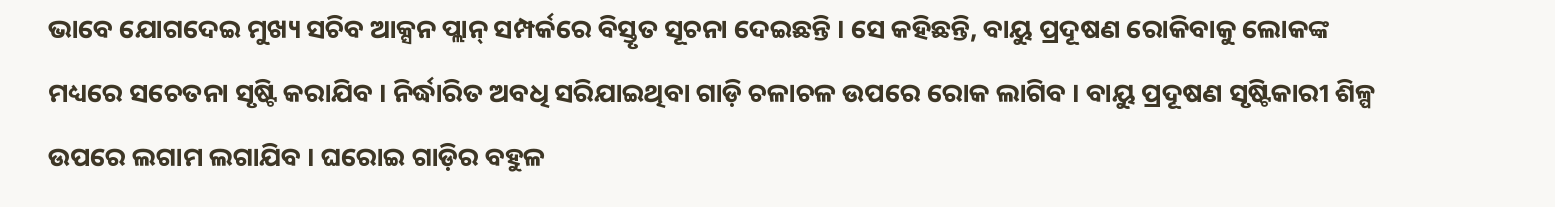ଭାବେ ଯୋଗଦେଇ ମୁଖ୍ୟ ସଚିବ ଆକ୍ସନ ପ୍ଲାନ୍ ସମ୍ପର୍କରେ ବିସ୍ତୃତ ସୂଚନା ଦେଇଛନ୍ତି । ସେ କହିଛନ୍ତି, ବାୟୁ ପ୍ରଦୂଷଣ ରୋକିବାକୁ ଲୋକଙ୍କ ମଧ୍ୟରେ ସଚେତନା ସୃଷ୍ଟି କରାଯିବ । ନିର୍ଦ୍ଧାରିତ ଅବଧି ସରିଯାଇଥିବା ଗାଡ଼ି ଚଳାଚଳ ଉପରେ ରୋକ ଲାଗିବ । ବାୟୁ ପ୍ରଦୂଷଣ ସୃଷ୍ଟିକାରୀ ଶିଳ୍ପ ଉପରେ ଲଗାମ ଲଗାଯିବ । ଘରୋଇ ଗାଡ଼ିର ବହୁଳ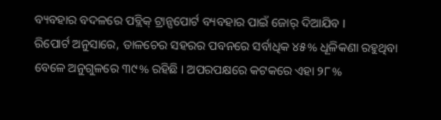ବ୍ୟବହାର ବଦଳରେ ପବ୍ଲିକ୍ ଟ୍ରାନ୍ସପୋର୍ଟ ବ୍ୟବହାର ପାଇଁ ଜୋର୍ ଦିଆଯିବ ।
ରିପୋର୍ଟ ଅନୁସାରେ, ତାଳଚେର ସହରର ପବନରେ ସର୍ବାଧିକ ୪୫% ଧୂଳିକଣା ରହୁଥିବା ବେଳେ ଅନୁଗୁଳରେ ୩୯% ରହିଛି । ଅପରପକ୍ଷରେ କଟକରେ ଏହା ୨୮%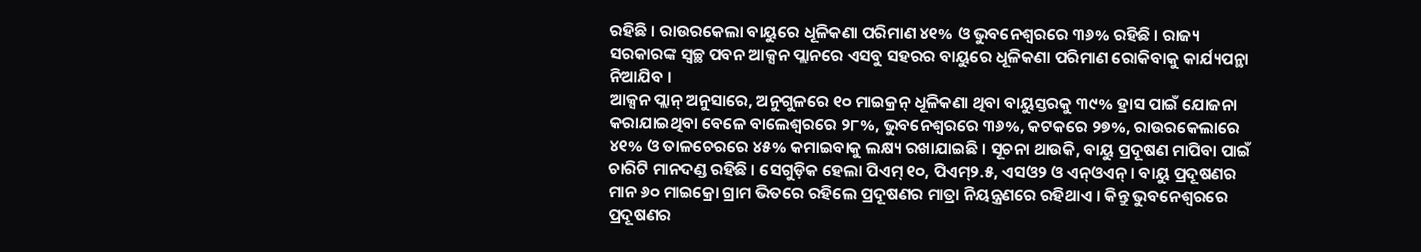ରହିଛି । ରାଉରକେଲା ବାୟୁରେ ଧୂଳିକଣା ପରିମାଣ ୪୧% ଓ ଭୁବନେଶ୍ୱରରେ ୩୬% ରହିଛି । ରାଜ୍ୟ ସରକାରଙ୍କ ସ୍ୱଚ୍ଛ ପବନ ଆକ୍ସନ ପ୍ଲାନରେ ଏସବୁ ସହରର ବାୟୁରେ ଧୂଳିକଣା ପରିମାଣ ରୋକିବାକୁ କାର୍ଯ୍ୟପନ୍ଥା ନିଆଯିବ ।
ଆକ୍ସନ ପ୍ଲାନ୍ ଅନୁସାରେ, ଅନୁଗୁଳରେ ୧୦ ମାଇକ୍ରନ୍ ଧୂଳିକଣା ଥିବା ବାୟୁସ୍ତରକୁ ୩୯% ହ୍ରାସ ପାଇଁ ଯୋଜନା କରାଯାଇଥିବା ବେଳେ ବାଲେଶ୍ୱରରେ ୨୮%, ଭୁବନେଶ୍ୱରରେ ୩୬%, କଟକରେ ୨୭%, ରାଉରକେଲାରେ ୪୧% ଓ ତାଳଚେରରେ ୪୫% କମାଇବାକୁ ଲକ୍ଷ୍ୟ ରଖାଯାଇଛି । ସୂଚନା ଥାଉକି, ବାୟୁ ପ୍ରଦୂଷଣ ମାପିବା ପାଇଁ ଚାରିଟି ମାନଦଣ୍ଡ ରହିଛି । ସେଗୁଡ଼ିକ ହେଲା ପିଏମ୍ ୧୦, ପିଏମ୍୨.୫, ଏସଓ୨ ଓ ଏନ୍ଓଏନ୍ । ବାୟୁ ପ୍ରଦୂଷଣର ମାନ ୬୦ ମାଇକ୍ରୋ ଗ୍ରାମ ଭିତରେ ରହିଲେ ପ୍ରଦୂଷଣର ମାତ୍ରା ନିୟନ୍ତ୍ରଣରେ ରହିଥାଏ । କିନ୍ତୁ ଭୁବନେଶ୍ୱରରେ ପ୍ରଦୂଷଣର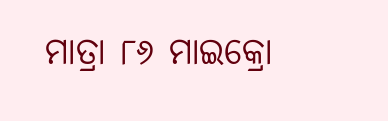ମାତ୍ରା ୮୬ ମାଇକ୍ରୋ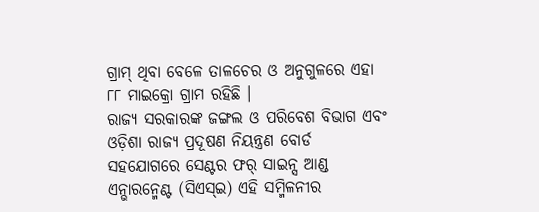ଗ୍ରାମ୍ ଥିବା ବେଳେ ତାଳଚେର ଓ ଅନୁଗୁଳରେ ଏହା ୮୮ ମାଇକ୍ରୋ ଗ୍ରାମ ରହିଛି ।
ରାଜ୍ୟ ସରକାରଙ୍କ ଜଙ୍ଗଲ ଓ ପରିବେଶ ବିଭାଗ ଏବଂ ଓଡ଼ିଶା ରାଜ୍ୟ ପ୍ରଦୂଷଣ ନିୟନ୍ତ୍ରଣ ବୋର୍ଡ ସହଯୋଗରେ ସେଣ୍ଟର ଫର୍ ସାଇନ୍ସ ଆଣ୍ଡ ଏନ୍ଭାରନ୍ମେଣ୍ଟ (ସିଏସ୍ଇ) ଏହି ସମ୍ମିଳନୀର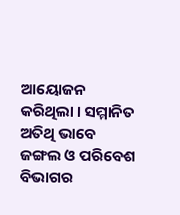ଆୟୋଜନ କରିଥିଲା । ସମ୍ମାନିତ ଅତିଥି ଭାବେ ଜଙ୍ଗଲ ଓ ପରିବେଶ ବିଭାଗର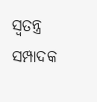ସ୍ୱତନ୍ତ୍ର ସମ୍ପାଦକ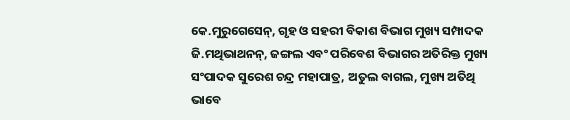କେ.ମୁରୁଗେସେନ୍, ଗୃହ ଓ ସହରୀ ବିକାଶ ବିଭାଗ ମୁଖ୍ୟ ସମ୍ପାଦକ ଜି.ମଥିଭାଥନନ୍, ଜଙ୍ଗଲ ଏବଂ ପରିବେଶ ବିଭାଗର ଅତିରିକ୍ତ ମୁଖ୍ୟ ସଂପାଦକ ସୁରେଶ ଚନ୍ଦ୍ର ମହାପାତ୍ର, ଅତୁଲ ବାଗଲ, ମୁଖ୍ୟ ଅତିଥି ଭାବେ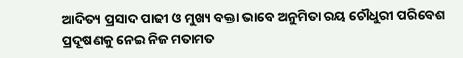ଆଦିତ୍ୟ ପ୍ରସାଦ ପାଢୀ ଓ ମୁଖ୍ୟ ବକ୍ତା ଭାବେ ଅନୁମିତା ରୟ ଚୌଧୁରୀ ପରିବେଶ ପ୍ରଦୂଷଣକୁ ନେଇ ନିଜ ମତାମତ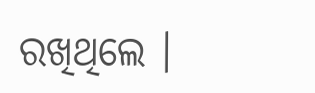ରଖିଥିଲେ ।